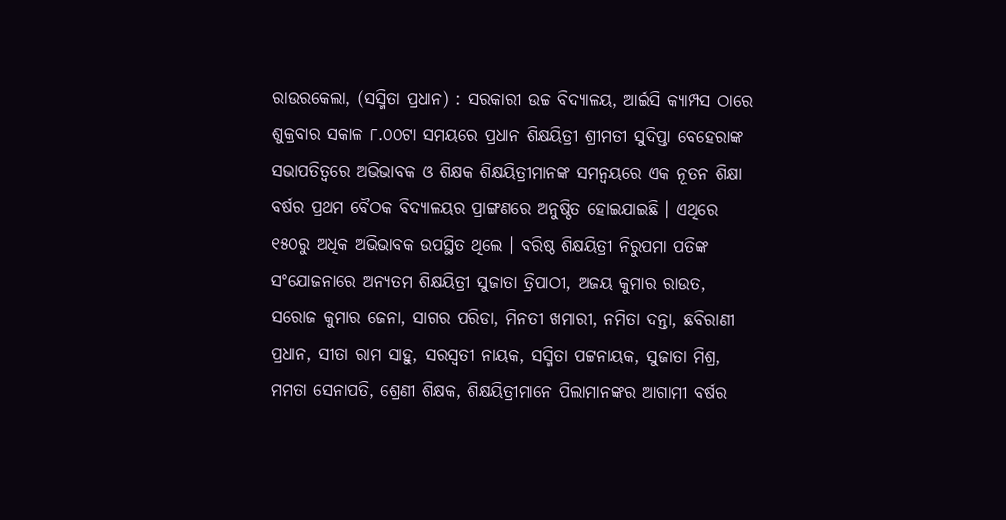ରାଉରକେଲା, (ସସ୍ମିତା ପ୍ରଧାନ) : ସରକାରୀ ଉଚ୍ଚ ବିଦ୍ୟାଳୟ, ଆର୍ଇସି କ୍ୟାମ୍ପସ ଠାରେ ଶୁକ୍ରବାର ସକାଳ ୮.୦୦ଟା ସମୟରେ ପ୍ରଧାନ ଶିକ୍ଷୟିତ୍ରୀ ଶ୍ରୀମତୀ ସୁଦିପ୍ତା ବେହେରାଙ୍କ ସଭାପତିତ୍ୱରେ ଅଭିଭାବକ ଓ ଶିକ୍ଷକ ଶିକ୍ଷୟିତ୍ରୀମାନଙ୍କ ସମନ୍ୱୟରେ ଏକ ନୂତନ ଶିକ୍ଷା ବର୍ଷର ପ୍ରଥମ ବୈଠକ ବିଦ୍ୟାଳୟର ପ୍ରାଙ୍ଗଣରେ ଅନୁଷ୍ଠିତ ହୋଇଯାଇଛି । ଏଥିରେ ୧୫୦ରୁ ଅଧିକ ଅଭିଭାବକ ଉପସ୍ଥିତ ଥିଲେ । ବରିଷ୍ଠ ଶିକ୍ଷୟିତ୍ରୀ ନିରୁପମା ପତିଙ୍କ ସଂଯୋଜନାରେ ଅନ୍ୟତମ ଶିକ୍ଷୟିତ୍ରୀ ସୁଜାତା ତ୍ରିପାଠୀ, ଅଜୟ କୁମାର ରାଉତ, ସରୋଜ କୁମାର ଜେନା, ସାଗର ପରିଡା, ମିନତୀ ଖମାରୀ, ନମିତା ଦନ୍ତା, ଛବିରାଣୀ ପ୍ରଧାନ, ସୀତା ରାମ ସାହୁ, ସରସ୍ଵତୀ ନାୟକ, ସସ୍ମିତା ପଟ୍ଟନାୟକ, ସୁଜାତା ମିଶ୍ର, ମମତା ସେନାପତି, ଶ୍ରେଣୀ ଶିକ୍ଷକ, ଶିକ୍ଷୟିତ୍ରୀମାନେ ପିଲାମାନଙ୍କର ଆଗାମୀ ବର୍ଷର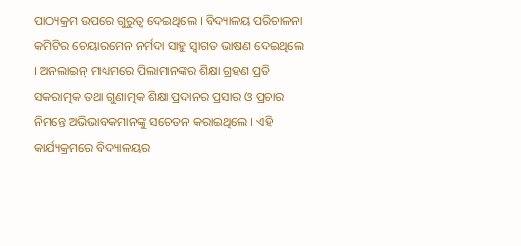ପାଠ୍ୟକ୍ରମ ଉପରେ ଗୁରୁତ୍ୱ ଦେଇଥିଲେ । ବିଦ୍ୟାଳୟ ପରିଚାଳନା କମିଟିର ଚେୟାରମେନ ନର୍ମଦା ସାହୁ ସ୍ୱାଗତ ଭାଷଣ ଦେଇଥିଲେ । ଅନଲାଇନ୍ ମାଧ୍ୟମରେ ପିଲାମାନଙ୍କର ଶିକ୍ଷା ଗ୍ରହଣ ପ୍ରତି ସକରାତ୍ମକ ତଥା ଗୁଣାତ୍ମକ ଶିକ୍ଷା ପ୍ରଦାନର ପ୍ରସାର ଓ ପ୍ରଚାର ନିମନ୍ତେ ଅଭିଭାବକମାନଙ୍କୁ ସଚେତନ କରାଇଥିଲେ । ଏହି କାର୍ଯ୍ୟକ୍ରମରେ ବିଦ୍ୟାଳୟର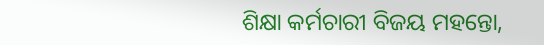ଶିକ୍ଷା କର୍ମଚାରୀ ବିଜୟ ମହନ୍ତୋ,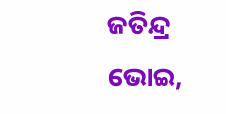ଜତିନ୍ଦ୍ର ଭୋଇ,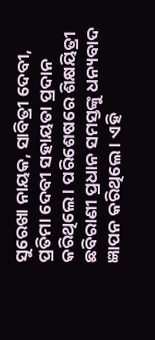ସୁରେଖା ନାୟକ, ସାବିତ୍ରୀ ଦେବୀ, ପ୍ରତିମା ଦେବୀ ସହାୟତା ପ୍ରଦାନ କରିଥିଲେ । ପରିଶେଷରେ ଶିକ୍ଷୟିତ୍ରୀ ଛବିରାଣୀ ପ୍ରଧାନ ସମସ୍ତଙ୍କୁ ଧନ୍ୟବାଦ ଜ୍ଞାପନ କରିଥିଲେ । ଏହି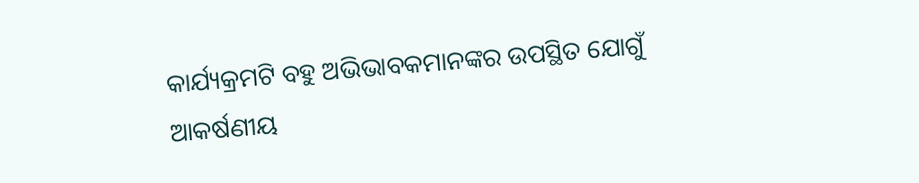କାର୍ଯ୍ୟକ୍ରମଟି ବହୁ ଅଭିଭାବକମାନଙ୍କର ଉପସ୍ଥିତ ଯୋଗୁଁ ଆକର୍ଷଣୀୟ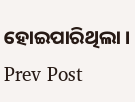ହୋଇପାରିଥିଲା ।
Prev Post